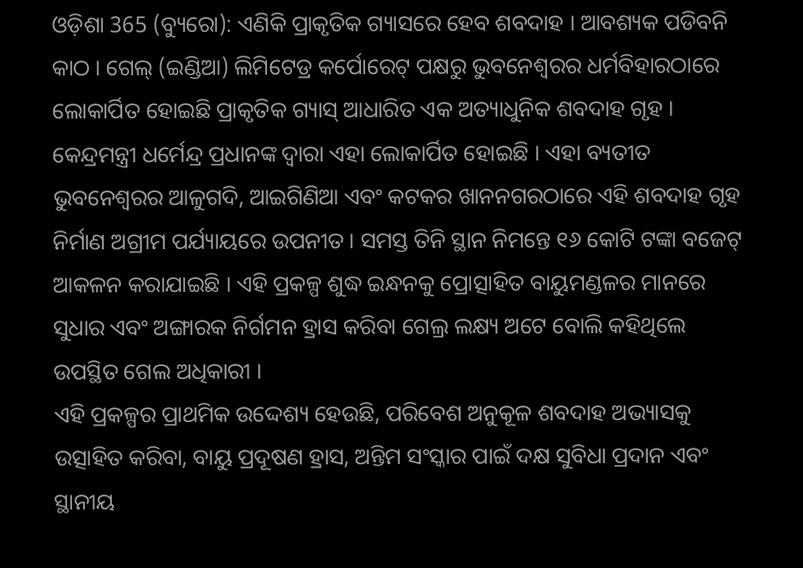ଓଡ଼ିଶା 365 (ବ୍ୟୁରୋ): ଏଣିକି ପ୍ରାକୃତିକ ଗ୍ୟାସରେ ହେବ ଶବଦାହ । ଆବଶ୍ୟକ ପଡିବନି କାଠ । ଗେଲ୍ (ଇଣ୍ଡିଆ) ଲିମିଟେଡ୍ର କର୍ପୋରେଟ୍ ପକ୍ଷରୁ ଭୁବନେଶ୍ୱରର ଧର୍ମବିହାରଠାରେ ଲୋକାର୍ପିତ ହୋଇଛି ପ୍ରାକୃତିକ ଗ୍ୟାସ୍ ଆଧାରିତ ଏକ ଅତ୍ୟାଧୁନିକ ଶବଦାହ ଗୃହ । କେନ୍ଦ୍ରମନ୍ତ୍ରୀ ଧର୍ମେନ୍ଦ୍ର ପ୍ରଧାନଙ୍କ ଦ୍ବାରା ଏହା ଲୋକାର୍ପିତ ହୋଇଛି । ଏହା ବ୍ୟତୀତ ଭୁବନେଶ୍ୱରର ଆଳୁଗଦି, ଆଇଗିଣିଆ ଏବଂ କଟକର ଖାନନଗରଠାରେ ଏହି ଶବଦାହ ଗୃହ ନିର୍ମାଣ ଅଗ୍ରୀମ ପର୍ଯ୍ୟାୟରେ ଉପନୀତ । ସମସ୍ତ ତିନି ସ୍ଥାନ ନିମନ୍ତେ ୧୬ କୋଟି ଟଙ୍କା ବଜେଟ୍ ଆକଳନ କରାଯାଇଛି । ଏହି ପ୍ରକଳ୍ପ ଶୁଦ୍ଧ ଇନ୍ଧନକୁ ପ୍ରୋତ୍ସାହିତ ବାୟୁମଣ୍ଡଳର ମାନରେ ସୁଧାର ଏବଂ ଅଙ୍ଗାରକ ନିର୍ଗମନ ହ୍ରାସ କରିବା ଗେଲ୍ର ଲକ୍ଷ୍ୟ ଅଟେ ବୋଲି କହିଥିଲେ ଉପସ୍ଥିତ ଗେଲ ଅଧିକାରୀ ।
ଏହି ପ୍ରକଳ୍ପର ପ୍ରାଥମିକ ଉଦ୍ଦେଶ୍ୟ ହେଉଛି, ପରିବେଶ ଅନୁକୂଳ ଶବଦାହ ଅଭ୍ୟାସକୁ ଉତ୍ସାହିତ କରିବା, ବାୟୁ ପ୍ରଦୂଷଣ ହ୍ରାସ, ଅନ୍ତିମ ସଂସ୍କାର ପାଇଁ ଦକ୍ଷ ସୁବିଧା ପ୍ରଦାନ ଏବଂ ସ୍ଥାନୀୟ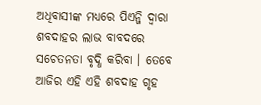ଅଧିବାସୀଙ୍କ ମଧ୍ୟରେ ପିଏନ୍ଜି ଦ୍ୱାରା ଶବଦାହର ଲାଭ ବାବଦରେ ସଚେତନତା ବୃଦ୍ଧି କରିବା । ତେବେ ଆଜିର ଏହି ଏହି ଶବଦାହ ଗୃହ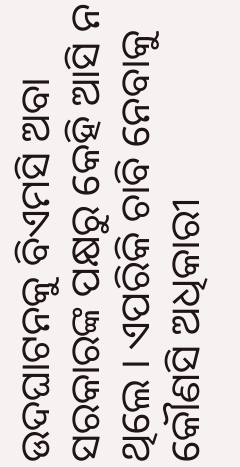ଉଦଘାଟନକୁ ବିଏମସି ଅବା ସରକାରଙ୍କ ପକ୍ଷରୁ କେହି ଆସି ନ ଥିଲେ । ଏପରିକି ଚାବି ନେବାକୁ କୌଣସି ଅଧିକାରୀ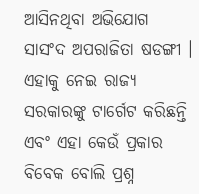ଆସିନଥିବା ଅଭିଯୋଗ ସାସଂଦ ଅପରାଜିତା ଷଡଙ୍ଗୀ । ଏହାକୁ ନେଇ ରାଜ୍ୟ ସରକାରଙ୍କୁ ଟାର୍ଗେଟ କରିଛନ୍ତି ଏବଂ ଏହା କେଉଁ ପ୍ରକାର ବିବେକ ବୋଲି ପ୍ରଶ୍ନ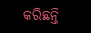କରିଛନ୍ତି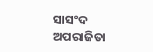ସାସଂଦ ଅପରାଜିତା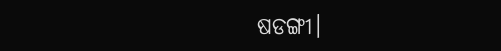ଷଡଙ୍ଗୀ।